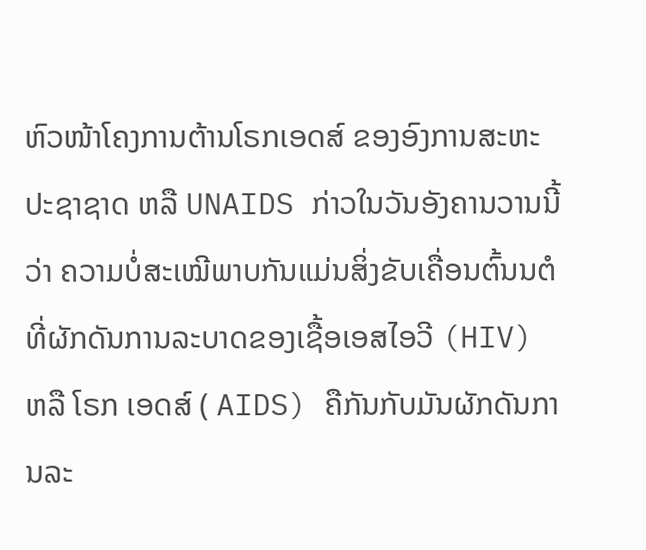ຫົວໜ້າໂຄງການຕ້ານໂຣກເອດສ໌ ຂອງອົງການສະຫະປະຊາຊາດ ຫລື UNAIDS ກ່າວໃນວັນອັງຄານວານນີ້ວ່າ ຄວາມບໍ່ສະເໝີພາບກັນແມ່ນສິ່ງຂັບເຄື່ອນຕົ້ນນຕໍທີ່ຜັກດັນການລະບາດຂອງເຊື້ອເອສໄອວີ (HIV) ຫລື ໂຣກ ເອດສ໌ ( AIDS) ຄືກັນກັບມັນຜັກດັນການລະ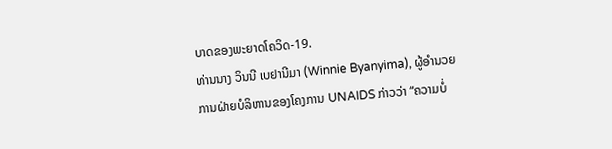ບາດຂອງພະຍາດໂຄວິດ-19.
ທ່ານນາງ ວິນນີ ເບຢານີມາ (Winnie Byanyima), ຜູ້ອຳນວຍການຝ່າຍບໍລິຫານຂອງໂຄງການ UNAIDS ກ່າວວ່າ “ຄວາມບໍ່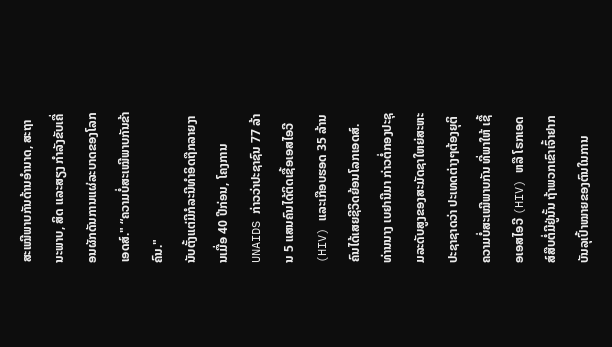ສະເໝີພາບກັນດ້ານອຳນາດ, ສະຖານະພາບ, ສິດ ແລະສຽງ ກໍາລັງຂັບເຄື່ອນຜັກດັນການແຜ່ລະບາດຂອງໂລກເອດສ໌." “ຄວາມບໍ່ສະເໝີພາບກັນຂ້າຄົນ."
ນັບຕັ້ງແຕ່ມີກໍລະນີທຳອິດຖືກລາຍງານເມື່ອ 40 ປີກ່ອນ, ໂຄງການ UNAIDS ກ່າວວ່າປະຊາຊົນ 77 ລ້ານ 5 ແສນຄົນໄດ້ຕິດເຊື້ອເອສໄອວີ (HIV) ແລະເກືອບຮອດ 35 ລ້ານຄົນໄດ້ເສຍຊີວິດຍ້ອນໂລກເອດສ໌.
ທ່ານນາງ ເບຢານີມາ ກ່າວຕໍ່ກອງປະຊຸມລະດັບສູງຂອງສະມັດຊາໃຫຍ່ສະຫະປະຊາຊາດວ່າ ປະເທດຕ່າງໆຕ້ອງຍຸຕິຄວາມບໍ່ສະເໝີພາບກັນ ທີ່ພາໃຫ້ ເຊື້ອເອສໄອວີ (HIV) ຫລື ໂຣກເອດສ໌ສືບຕໍ່ມີຢູ່ນັ້ນ ຖ້າພວກເຂົາເຈົ້າຢາກບັນລຸເປົ້າໝາຍຂອງຕົນໃນການ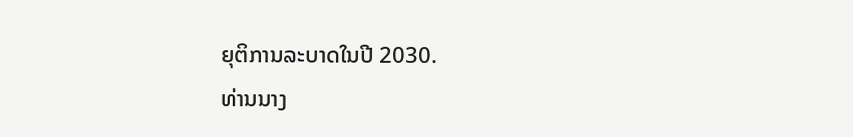ຍຸຕິການລະບາດໃນປີ 2030.
ທ່ານນາງ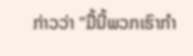ກ່າວວ່າ "ມື້ນີ້ພວກເຮົາກຳ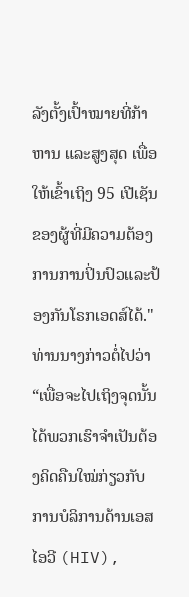ລັງຕັ້ງເປົ້າໝາຍທີ່ກ້າຫານ ແລະສູງສຸດ ເພື່ອໃຫ້ເຂົ້າເຖິງ 95 ເປີເຊັນຂອງຜູ້ທີ່ມີຄວາມຕ້ອງການການປິ່ນປົວແລະປ້ອງກັນໂຣກເອດສ໌ໄດ້." ທ່ານນາງກ່າວຕໍ່ໄປວ່າ “ເພື່ອຈະໄປເຖິງຈຸດນັ້ນໄດ້ພວກເຮົາຈຳເປັນຕ້ອງຄິດຄືນໃໝ່ກ່ຽວກັບການບໍລິການດ້ານເອສໄອວີ (HIV),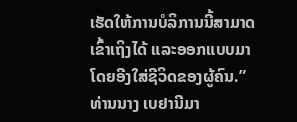ເຮັດໃຫ້ການບໍລິການນີ້ສາມາດເຂົ້າເຖິງໄດ້ ແລະອອກແບບມາ ໂດຍອີງໃສ່ຊີວິດຂອງຜູ້ຄົນ.”
ທ່ານນາງ ເບຢານີມາ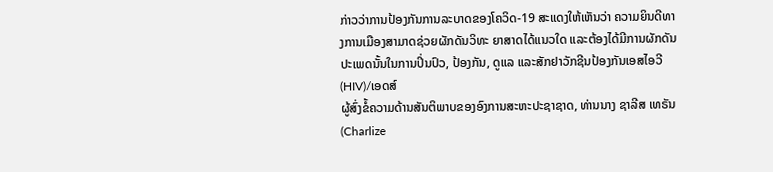ກ່າວວ່າການປ້ອງກັນການລະບາດຂອງໂຄວິດ-19 ສະແດງໃຫ້ເຫັນວ່າ ຄວາມຍິນດີທາງການເມືອງສາມາດຊ່ວຍຜັກດັນວິທະ ຍາສາດໄດ້ແນວໃດ ແລະຕ້ອງໄດ້ມີການຜັກດັນປະເພດນັ້ນໃນການປິ່ນປົວ, ປ້ອງກັນ, ດູແລ ແລະສັກຢາວັກຊີນປ້ອງກັນເອສໄອວີ (HIV)/ເອດສ໌
ຜູ້ສົ່ງຂໍ້ຄວາມດ້ານສັນຕິພາບຂອງອົງການສະຫະປະຊາຊາດ, ທ່ານນາງ ຊາລີສ ເທຣັນ (Charlize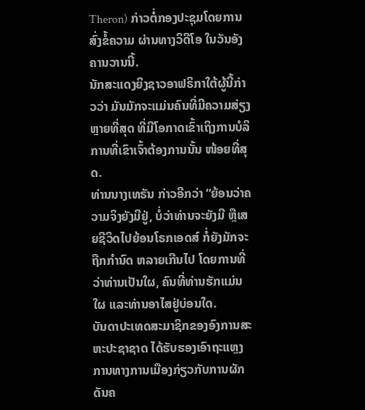Theron) ກ່າວຕໍ່ກອງປະຊຸມໂດຍການສົ່ງຂໍ້ຄວາມ ຜ່ານທາງວິດີໂອ ໃນວັນອັງຄານວານນີ້.
ນັກສະແດງຍິງຊາວອາຟຣິກາໃຕ້ຜູ້ນີ້ກ່າວວ່າ ມັນມັກຈະແມ່ນຄົນທີ່ມີຄວາມສ່ຽງຫຼາຍທີ່ສຸດ ທີ່ມີໂອກາດເຂົ້າເຖິງການບໍລິການທີ່ເຂົາເຈົ້າຕ້ອງການນັ້ນ ໜ້ອຍທີ່ສຸດ.
ທ່ານນາງເທຣັນ ກ່າວອີກວ່າ “ຍ້ອນວ່າຄວາມຈິງຍັງມີຢູ່, ບໍ່ວ່າທ່ານຈະຍັງມີ ຫຼືເສຍຊີວິດໄປຍ້ອນໂຣກເອດສ໌ ກໍ່ຍັງມັກຈະຖືກກຳນົດ ຫລາຍເກີນໄປ ໂດຍການທີ່ວ່າທ່ານເປັນໃຜ, ຄົນທີ່ທ່ານຮັກແມ່ນໃຜ ແລະທ່ານອາໄສຢູ່ບ່ອນໃດ.
ບັນດາປະເທດສະມາຊິກຂອງອົງການສະຫະປະຊາຊາດ ໄດ້ຮັບຮອງເອົາຖະແຫຼງການທາງການເມືອງກ່ຽວກັບການຜັກດັນຄ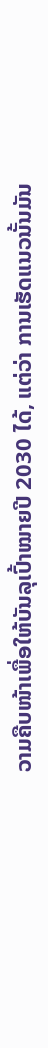ວາມຄືບໜ້າເພື່ອໃຫ້ບັນລຸເປົ້າໝາຍປີ 2030 ໄດ້, ແຕ່ວ່າ ການເຮັດແນວນັ້ນມັນ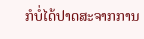ກໍບໍ່ໄດ້ປາດສະຈາກການ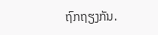ຖົກຖຽງກັນ.